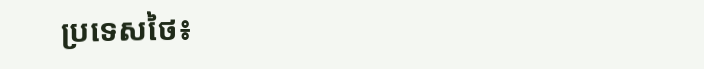ប្រទេសថៃ៖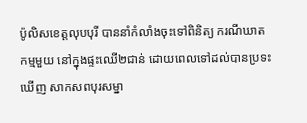ប៉ូលិសខេត្តលុបបុរី បាននាំកំលាំងចុះទៅពិនិត្យ ករណីឃាតកម្មមួយ នៅក្នុងផ្ទះឈើ២ជាន់ ដោយពេលទៅដល់បានប្រទះឃើញ សាកសពបុរសម្នា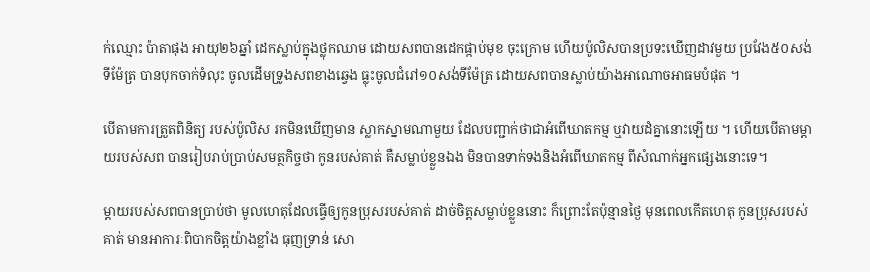ក់ឈ្មោះ ប៉ាតាផុង អាយុ២៦ឆ្នាំ ដេកស្លាប់ក្នុងថ្លុកឈាម ដោយសពបានដេកផ្កាប់មុខ ចុះក្រោម ហើយប៉ូលិសបានប្រទះឃើញដាវមួយ ប្រវែង៥០សង់ទីម៉ែត្រ បានបុកចាក់ទំលុះ ចូលដើមទ្រូងសពខាងឆ្វេង ធ្លុះចូលជំរៅ១០សង់ទីម៉ែត្រ ដោយសពបានស្លាប់យ៉ាងអាណោចអាធមបំផុត ។

បើតាមការត្រួតពិនិត្យ របស់ប៉ូលិស រកមិនឃើញមាន ស្លាកស្នាមណាមួយ ដែលបញ្ជាក់ថាជាអំពើឃាតកម្ម ឬវាយដំគ្នានោះឡើយ ។ ហើយបើតាមម្តាយរបស់សព បានរៀបរាប់ប្រាប់សមត្ថកិច្ចថា កូនរបស់គាត់ គឺសម្លាប់ខ្លួនឯង មិនបានទាក់ទងនិងអំពើឃាតកម្ម ពីសំណាក់អ្នកផ្សេងនោះទេ។

ម្តាយរបស់សពបានប្រាប់ថា មូលហេតុដែលធ្វើឲ្យកូនប្រុសរបស់គាត់ ដាច់ចិត្តសម្លាប់ខ្លួននោះ ក៏ព្រោះតែប៉ុន្មានថ្ងៃ មុនពេលកើតហេតុ កូនប្រុសរបស់គាត់ មានអាការៈពិបាកចិត្តយ៉ាងខ្លាំង ធុញទ្រាន់ សោ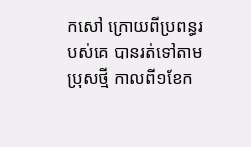កសៅ ក្រោយពីប្រពន្ធរបស់គេ បានរត់ទៅតាមប្រុសថ្មី កាលពី១ខែក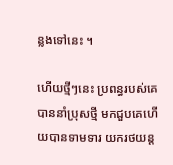ន្លងទៅនេះ ។

ហើយថ្មីៗនេះ ប្រពន្ធរបស់គេបាននាំប្រុសថ្មី មកជួបគេហើយបានទាមទារ យករថយន្ត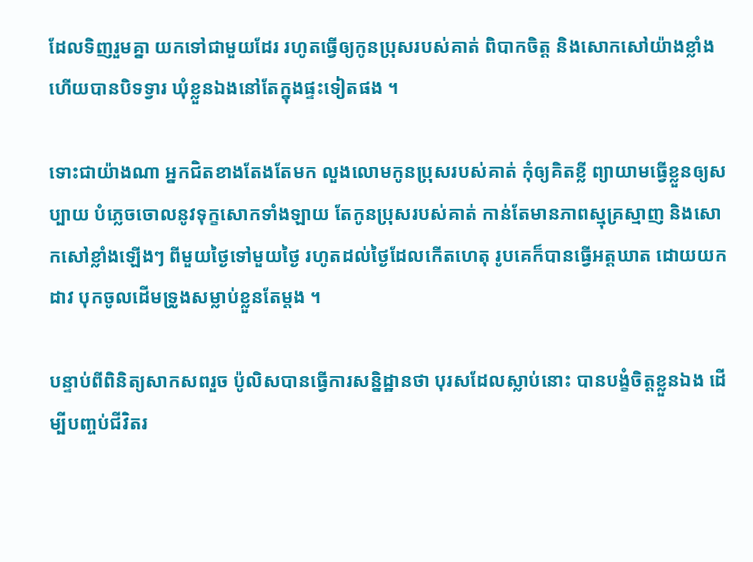ដែលទិញរួមគ្នា យកទៅជាមួយដែរ រហូតធ្វើឲ្យកូនប្រុសរបស់គាត់ ពិបាកចិត្ត និងសោកសៅយ៉ាងខ្លាំង ហើយបានបិទទ្វារ ឃុំខ្លួនឯងនៅតែក្នុងផ្ទះទៀតផង ។

ទោះជាយ៉ាងណា អ្នកជិតខាងតែងតែមក លួងលោមកូនប្រុសរបស់គាត់ កុំឲ្យគិតខ្លី ព្យាយាមធ្វើខ្លួនឲ្យសប្បាយ បំភ្លេចចោលនូវទុក្ខសោកទាំងឡាយ តែកូនប្រុសរបស់គាត់ កាន់តែមានភាពស្មុគ្រស្មាញ និងសោកសៅខ្លាំងឡើងៗ ពីមួយថ្ងៃទៅមួយថ្ងៃ រហូតដល់ថ្ងៃដែលកើតហេតុ រូបគេក៏បានធ្វើអត្តឃាត ដោយយកដាវ បុកចូលដើមទ្រូងសម្លាប់ខ្លួនតែម្តង ។

បន្ទាប់ពីពិនិត្យសាកសពរួច ប៉ូលិសបានធ្វើការសន្និដ្ឋានថា បុរសដែលស្លាប់នោះ បានបង្ខំចិត្តខ្លួនឯង ដើម្បីបញ្ចប់ជីវិតរ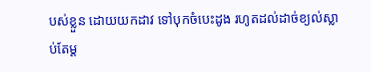បស់ខ្លួន ដោយយកដាវ ទៅបុកចំបេះដូង រហូតដល់ដាច់ខ្យល់ស្លាប់តែម្ត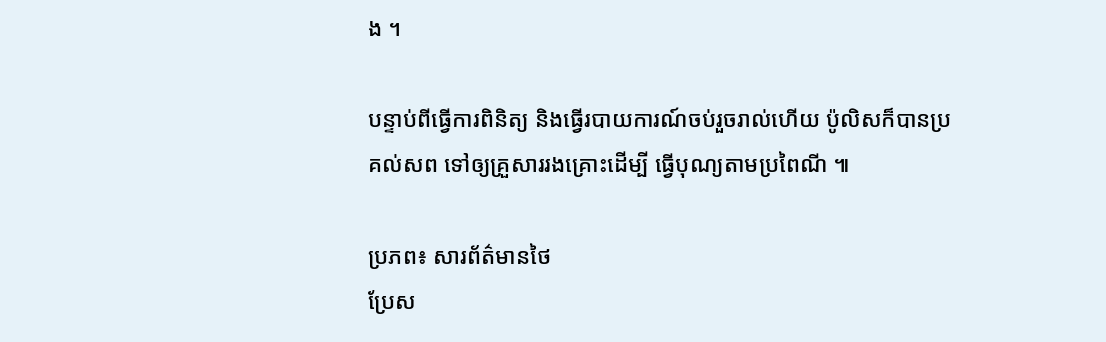ង ។

បន្ទាប់ពីធ្វើការពិនិត្យ និងធ្វើរបាយការណ៍ចប់រួចរាល់ហើយ ប៉ូលិសក៏បានប្រគល់សព ទៅឲ្យគ្រួសាររងគ្រោះដើម្បី ធ្វើបុណ្យតាមប្រពៃណី ៕

ប្រភព៖ សារព័ត៌មានថៃ
ប្រែស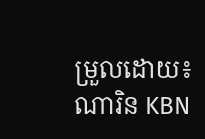ម្រួលដោយ៖ ណារិន KBN